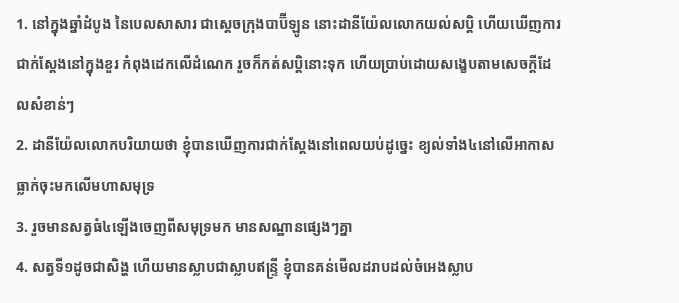1. នៅក្នុងឆ្នាំដំបូង នៃបេលសាសារ ជាស្តេចក្រុងបាប៊ីឡូន នោះដានីយ៉ែលលោកយល់សប្តិ ហើយឃើញការជាក់ស្តែងនៅក្នុងខួរ កំពុងដេកលើដំណេក រួចក៏កត់សប្តិនោះទុក ហើយប្រាប់ដោយសង្ខេបតាមសេចក្ដីដែលសំខាន់ៗ
2. ដានីយ៉ែលលោកបរិយាយថា ខ្ញុំបានឃើញការជាក់ស្តែងនៅពេលយប់ដូច្នេះ ខ្យល់ទាំង៤នៅលើអាកាសធ្លាក់ចុះមកលើមហាសមុទ្រ
3. រួចមានសត្វធំ៤ឡើងចេញពីសមុទ្រមក មានសណ្ឋានផ្សេងៗគ្នា
4. សត្វទី១ដូចជាសិង្ហ ហើយមានស្លាបជាស្លាបឥន្ទ្រី ខ្ញុំបានគន់មើលដរាបដល់ចំអេងស្លាប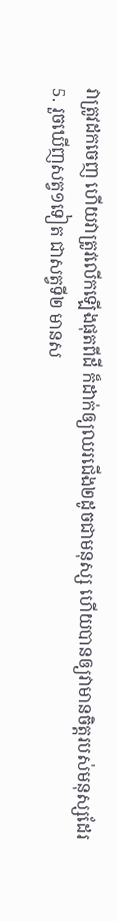វាត្រូវដកចេញ ហើយវាត្រូវលើកឡើងផុតពីដី ក៏ដាក់ឲ្យឈរជើង២ដូចជាមនុស្ស ហើយបានឲ្យវាមានចិត្តរបស់មនុស្សដែរ
5. រួចឃើញសត្វ១ទៀត ជាសត្វទី២ មានស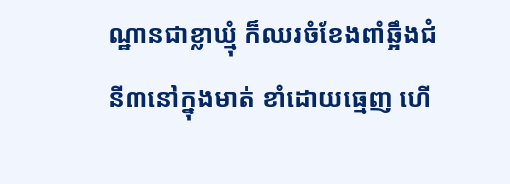ណ្ឋានជាខ្លាឃ្មុំ ក៏ឈរចំខែងពាំឆ្អឹងជំនី៣នៅក្នុងមាត់ ខាំដោយធ្មេញ ហើ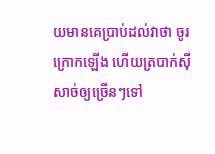យមានគេប្រាប់ដល់វាថា ចូរក្រោកឡើង ហើយត្របាក់ស៊ីសាច់ឲ្យច្រើនៗទៅ